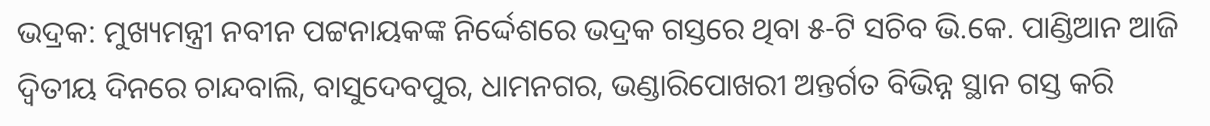ଭଦ୍ରକ: ମୁଖ୍ୟମନ୍ତ୍ରୀ ନବୀନ ପଟ୍ଟନାୟକଙ୍କ ନିର୍ଦ୍ଦେଶରେ ଭଦ୍ରକ ଗସ୍ତରେ ଥିବା ୫-ଟି ସଚିବ ଭି.କେ. ପାଣ୍ଡିଆନ ଆଜି ଦ୍ୱିତୀୟ ଦିନରେ ଚାନ୍ଦବାଲି, ବାସୁଦେବପୁର, ଧାମନଗର, ଭଣ୍ଡାରିପୋଖରୀ ଅନ୍ତର୍ଗତ ବିଭିନ୍ନ ସ୍ଥାନ ଗସ୍ତ କରି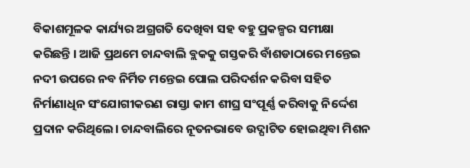ବିକାଶମୂଳକ କାର୍ଯ୍ୟର ଅଗ୍ରଗତି ଦେଖିବା ସହ ବହୁ ପ୍ରକଳ୍ପର ସମୀକ୍ଷା କରିଛନ୍ତି । ଆଜି ପ୍ରଥମେ ଚାନ୍ଦବାଲି ବ୍ଲକକୁ ଗସ୍ତକରି ବାଁଶଡାଠାରେ ମନ୍ତେଇ ନଦୀ ଉପରେ ନବ ନିର୍ମିତ ମନ୍ତେଇ ପୋଲ ପରିଦର୍ଶନ କରିବା ସହିତ ନିର୍ମାଣାଧିନ ସଂଯୋଗୀକରଣ ରାସ୍ତା କାମ ଶୀଘ୍ର ସଂପୂର୍ଣ୍ଣ କରିବାକୁ ନିର୍ଦ୍ଦେଶ ପ୍ରଦାନ କରିଥିଲେ। ଚାନ୍ଦବାଲିରେ ନୂତନଭାବେ ଉଦ୍ଘାଟିତ ହୋଇଥିବା ମିଶନ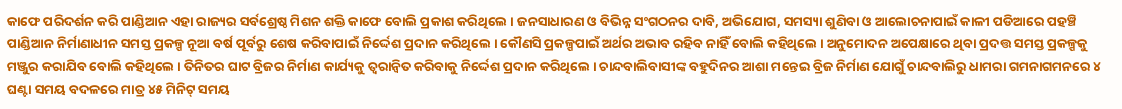କାଫେ ପରିଦର୍ଶନ କରି ପାଣ୍ଡିଆନ ଏହା ରାଜ୍ୟର ସର୍ବଶ୍ରେଷ୍ଠ ମିଶନ ଶକ୍ତି କାଫେ ବୋଲି ପ୍ରକାଶ କରିଥିଲେ । ଜନସାଧାରଣ ଓ ବିଭିନ୍ନ ସଂଗଠନର ଦାବି, ଅଭିଯୋଗ, ସମସ୍ୟା ଶୁଣିବା ଓ ଆଲୋଚନାପାଇଁ କାଳୀ ପଡିଆରେ ପହଞ୍ଚି ପାଣ୍ଡିଆନ ନିର୍ମାଣାଧୀନ ସମସ୍ତ ପ୍ରକଳ୍ପ ନୂଆ ବର୍ଷ ପୂର୍ବରୁ ଶେଷ କରିବାପାଇଁ ନିର୍ଦ୍ଦେଶ ପ୍ରଦାନ କରିଥିଲେ । କୌଣସି ପ୍ରକଳ୍ପପାଇଁ ଅର୍ଥର ଅଭାବ ରହିବ ନାହିଁ ବୋଲି କହିଥିଲେ । ଅନୁମୋଦନ ଅପେକ୍ଷାରେ ଥିବା ପ୍ରଦତ୍ତ ସମସ୍ତ ପ୍ରକଳ୍ପକୁ ମଞ୍ଜୁର କରାଯିବ ବୋଲି କହିଥିଲେ । ତିନିତର ଘାଟ ବ୍ରିଜର ନିର୍ମାଣ କାର୍ଯ୍ୟକୁ ତ୍ୱରାନ୍ୱିତ କରିବାକୁ ନିର୍ଦ୍ଦେଶ ପ୍ରଦାନ କରିଥିଲେ । ଚାନ୍ଦବାଲିବାସୀଙ୍କ ବହୁଦିନର ଆଶା ମନ୍ତେଇ ବ୍ରିଜ ନିର୍ମାଣ ଯୋଗୁଁ ଚାନ୍ଦବାଲିରୁ ଧାମରା ଗମନାଗମନରେ ୪ ଘଣ୍ଟା ସମୟ ବଦଳରେ ମାତ୍ର ୪୫ ମିନିଟ୍ ସମୟ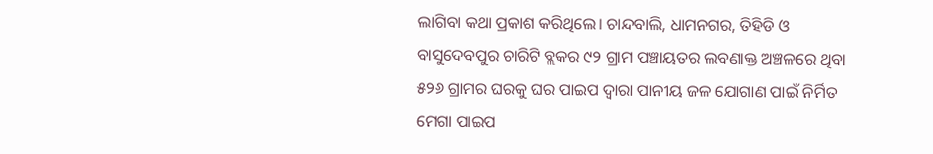ଲାଗିବା କଥା ପ୍ରକାଶ କରିଥିଲେ। ଚାନ୍ଦବାଲି, ଧାମନଗର, ତିହିଡି ଓ ବାସୁଦେବପୁର ଚାରିଟି ବ୍ଲକର ୯୨ ଗ୍ରାମ ପଞ୍ଚାୟତର ଲବଣାକ୍ତ ଅଞ୍ଚଳରେ ଥିବା ୫୨୬ ଗ୍ରାମର ଘରକୁ ଘର ପାଇପ ଦ୍ୱାରା ପାନୀୟ ଜଳ ଯୋଗାଣ ପାଇଁ ନିର୍ମିତ ମେଗା ପାଇପ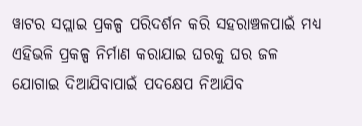ୱାଟର ସପ୍ଲାଇ ପ୍ରକଳ୍ପ ପରିଦର୍ଶନ କରି ସହରାଞ୍ଚଳପାଇଁ ମଧ୍ୟ ଏହିଭଳି ପ୍ରକଳ୍ପ ନିର୍ମାଣ କରାଯାଇ ଘରକୁ ଘର ଜଳ ଯୋଗାଇ ଦିଆଯିବାପାଇଁ ପଦକ୍ଷେପ ନିଆଯିବ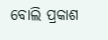ବୋଲି ପ୍ରକାଶ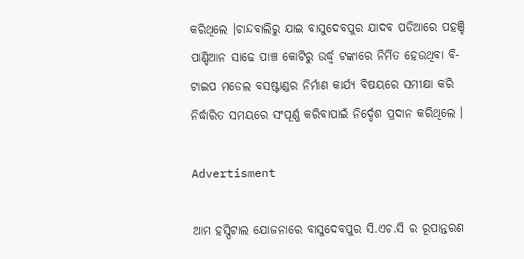କରିଥିଲେ ।ଚାନ୍ଦବାଲିରୁ ଯାଇ ବାସୁଦେବପୁର ଯାଦବ ପଡିଆରେ ପହଞ୍ଚି ପାଣ୍ଡିଆନ ସାଢେ ପାଞ୍ଚ କୋଟିରୁ ଉର୍ଦ୍ଧ୍ୱ ଟଙ୍କାରେ ନିର୍ମିତ ହେଉଥିବା ବି-ଟାଇପ ମଡେଲ ବସଷ୍ଟାଣ୍ଡର ନିର୍ମାଣ କାର୍ଯ୍ୟ ବିଷୟରେ ସମୀକ୍ଷା କରି ନିର୍ଦ୍ଧାରିତ ସମୟରେ ସଂପୂର୍ଣ୍ଣ କରିବାପାଇଁ ନିର୍ଦ୍ଦେଶ ପ୍ରଦାନ କରିଥିଲେ ।

Advertisment

ଆମ ହସ୍ପିଟାଲ ଯୋଜନାରେ ବାସୁଦେବପୁର ସି.ଏଚ.ସି ର ରୂପାନ୍ତରଣ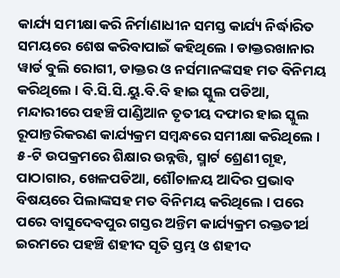କାର୍ଯ୍ୟ ସମୀକ୍ଷା କରି ନିର୍ମାଣାଧୀନ ସମସ୍ତ କାର୍ଯ୍ୟ ନିର୍ଦ୍ଧାରିତ ସମୟରେ ଶେଷ କରିବାପାଇଁ କହିଥିଲେ । ଡାକ୍ତରଖାନାର ୱାର୍ଡ ବୁଲି ରୋଗୀ, ଡାକ୍ତର ଓ ନର୍ସମାନଙ୍କସହ ମତ ବିନିମୟ କରିଥିଲେ । ବି.ସି.ସି.ୟୁ.ବି.ବି ହାଇ ସ୍କୁଲ ପଡିଆ, ମନ୍ଦାରୀରେ ପହଞ୍ଚି ପାଣ୍ଡିଆନ ତୃତୀୟ ଦଫାର ହାଇ ସ୍କୁଲ ରୂପାନ୍ତରିକରଣ କାର୍ଯ୍ୟକ୍ରମ ସମ୍ବନ୍ଧରେ ସମୀକ୍ଷା କରିଥିଲେ । ୫-ଟି ଉପକ୍ରମରେ ଶିକ୍ଷାର ଉନ୍ନତ୍ତି, ସ୍ମାର୍ଟ ଶ୍ରେଣୀ ଗୃହ, ପାଠାଗାର, ଖେଳପଡିଆ, ଶୌଚାଳୟ ଆଦିର ପ୍ରଭାବ ବିଷୟରେ ପିଲାଙ୍କସହ ମତ ବିନିମୟ କରିଥିଲେ । ପରେ ପରେ ବାସୁଦେବପୁର ଗସ୍ତର ଅନ୍ତିମ କାର୍ଯ୍ୟକ୍ରମ ରକ୍ତତୀର୍ଥ ଇରମରେ ପହଞ୍ଚି ଶହୀଦ ସୃତି ସ୍ତମ୍ଭ ଓ ଶହୀଦ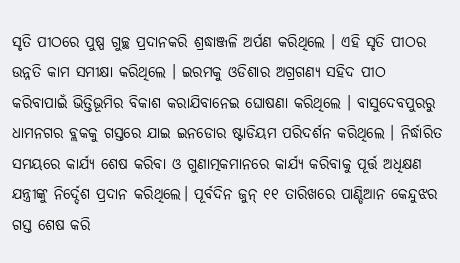ସୃତି ପୀଠରେ ପୁଷ୍ପ ଗୁଚ୍ଛ ପ୍ରଦାନକରି ଶ୍ରଦ୍ଧାଞ୍ଜଳି ଅର୍ପଣ କରିଥିଲେ । ଏହି ସୃତି ପୀଠର ଉନ୍ନତି କାମ ସମୀକ୍ଷା କରିଥିଲେ । ଇରମକୁ ଓଡିଶାର ଅଗ୍ରଗଣ୍ୟ ସହିଦ ପୀଠ କରିବାପାଇଁ ଭିତ୍ତିଭୂମିର ବିକାଶ କରାଯିବାନେଇ ଘୋଷଣା କରିଥିଲେ । ବାସୁଦେବପୁରରୁ ଧାମନଗର ବ୍ଲକକୁ ଗସ୍ତରେ ଯାଇ ଇନଡୋର ଷ୍ଟାଡିୟମ ପରିଦର୍ଶନ କରିଥିଲେ । ନିର୍ଦ୍ଧାରିତ ସମୟରେ କାର୍ଯ୍ୟ ଶେଷ କରିବା ଓ ଗୁଣାତ୍ମକମାନରେ କାର୍ଯ୍ୟ କରିବାକୁ ପୂର୍ତ୍ତ ଅଧିକ୍ଷଣ ଯନ୍ତ୍ରୀଙ୍କୁ ନିର୍ଦ୍ଦେଶ ପ୍ରଦାନ କରିଥିଲେ। ପୂର୍ବଦିନ ଜୁନ୍ ୧୧ ତାରିଖରେ ପାଣ୍ଡିଆନ କେନ୍ଦୁଝର ଗସ୍ତ ଶେଷ କରି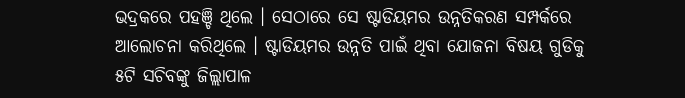ଭଦ୍ରକରେ ପହଞ୍ଚି ଥିଲେ । ସେଠାରେ ସେ ଷ୍ଟାଡିୟମର ଉନ୍ନତିକରଣ ସମ୍ପର୍କରେ ଆଲୋଚନା କରିଥିଲେ । ଷ୍ଟାଡିୟମର ଉନ୍ନତି ପାଇଁ ଥିବା ଯୋଜନା ବିଷୟ ଗୁଡିକୁ ୫ଟି ସଚିବଙ୍କୁ ଜିଲ୍ଲାପାଳ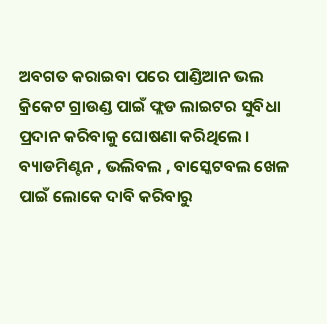ଅବଗତ କରାଇବା ପରେ ପାଣ୍ଡିଆନ ଭଲ କ୍ରିକେଟ ଗ୍ରାଉଣ୍ଡ ପାଇଁ ଫ୍ଲଡ ଲାଇଟର ସୁବିଧା ପ୍ରଦାନ କରିବାକୁ ଘୋଷଣା କରିଥିଲେ । ବ୍ୟାଡମିଣ୍ଟନ , ଭଲିବଲ , ବାସ୍କେଟବଲ ଖେଳ ପାଇଁ ଲୋକେ ଦାବି କରିବାରୁ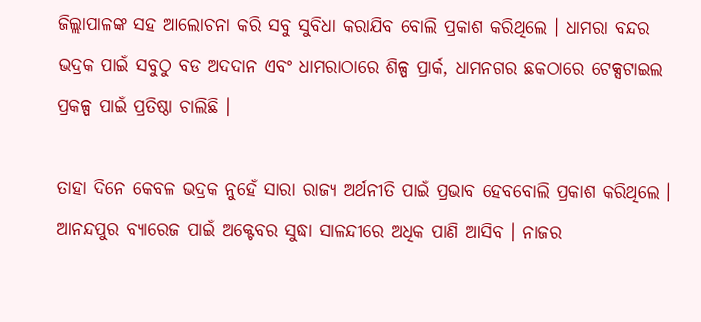ଜିଲ୍ଲାପାଳଙ୍କ ସହ ଆଲୋଚନା କରି ସବୁ ସୁବିଧା କରାଯିବ ବୋଲି ପ୍ରକାଶ କରିଥିଲେ । ଧାମରା ବନ୍ଦର ଭଦ୍ରକ ପାଇଁ ସବୁଠୁ ବଡ ଅଦଦାନ ଏବଂ ଧାମରାଠାରେ ଶିଳ୍ପ ପ୍ରାର୍କ, ଧାମନଗର ଛକଠାରେ ଟେକ୍ସଟାଇଲ ପ୍ରକଳ୍ପ ପାଇଁ ପ୍ରତିଷ୍ଠା ଚାଲିଛି ।

ତାହା ଦିନେ କେବଳ ଭଦ୍ରକ ନୁହେଁ ସାରା ରାଜ୍ୟ ଅର୍ଥନୀତି ପାଇଁ ପ୍ରଭାବ ହେବବୋଲି ପ୍ରକାଶ କରିଥିଲେ । ଆନନ୍ଦପୁର ବ୍ୟାରେଜ ପାଇଁ ଅକ୍ଟେବର ସୁଦ୍ଧା ସାଳନ୍ଦୀରେ ଅଧିକ ପାଣି ଆସିବ । ନାଜର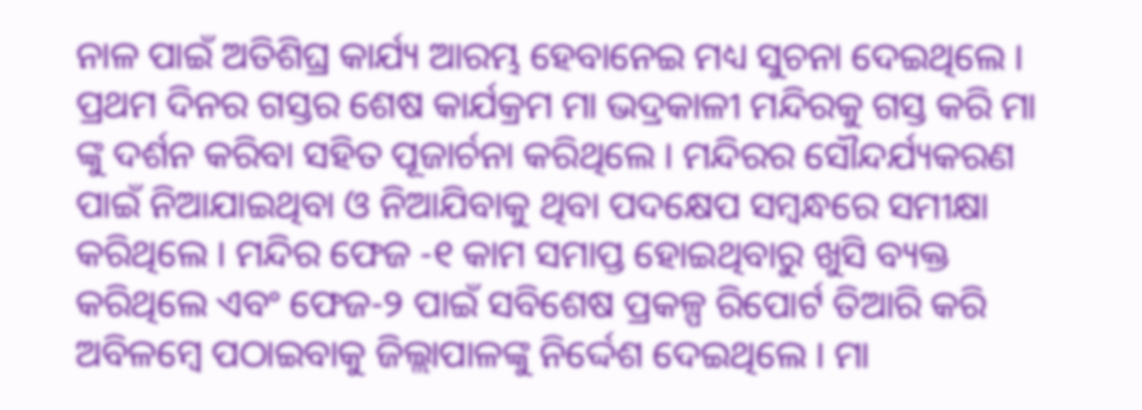ନାଳ ପାଇଁ ଅତିଶିଘ୍ର କାର୍ଯ୍ୟ ଆରମ୍ଭ ହେବାନେଇ ମଧ୍ୟ ସୁଚନା ଦେଇଥିଲେ । ପ୍ରଥମ ଦିନର ଗସ୍ତର ଶେଷ କାର୍ଯକ୍ରମ ମା ଭଦ୍ରକାଳୀ ମନ୍ଦିରକୁ ଗସ୍ତ କରି ମା ଙ୍କୁ ଦର୍ଶନ କରିବା ସହିତ ପୂଜାର୍ଚନା କରିଥିଲେ । ମନ୍ଦିରର ସୌନ୍ଦର୍ଯ୍ୟକରଣ ପାଇଁ ନିଆଯାଇଥିବା ଓ ନିଆଯିବାକୁ ଥିବା ପଦକ୍ଷେପ ସମ୍ବନ୍ଧରେ ସମୀକ୍ଷା କରିଥିଲେ । ମନ୍ଦିର ଫେଜ -୧ କାମ ସମାପ୍ତ ହୋଇଥିବାରୁ ଖୁସି ବ୍ୟକ୍ତ କରିଥିଲେ ଏବଂ ଫେଜ-୨ ପାଇଁ ସବିଶେଷ ପ୍ରକଳ୍ପ ରିପୋର୍ଟ ତିଆରି କରି ଅବିଳମ୍ବେ ପଠାଇବାକୁ ଜିଲ୍ଲାପାଳଙ୍କୁ ନିର୍ଦ୍ଦେଶ ଦେଇଥିଲେ । ମା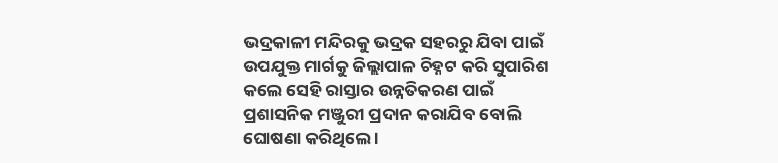ଭଦ୍ରକାଳୀ ମନ୍ଦିରକୁ ଭଦ୍ରକ ସହରରୁ ଯିବା ପାଇଁ ଉପଯୁକ୍ତ ମାର୍ଗକୁ ଜିଲ୍ଲାପାଳ ଚିହ୍ନଟ କରି ସୁପାରିଶ କଲେ ସେହି ରାସ୍ତାର ଉନ୍ନତିକରଣ ପାଇଁ ପ୍ରଶାସନିକ ମଞ୍ଜୁରୀ ପ୍ରଦାନ କରାଯିବ ବୋଲି ଘୋଷଣା କରିଥିଲେ ।